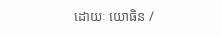ដោយៈ យោធិន /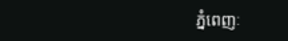ភ្នំពេញៈ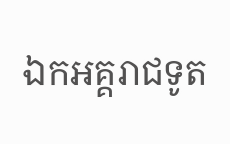ឯកអគ្គរាជទូត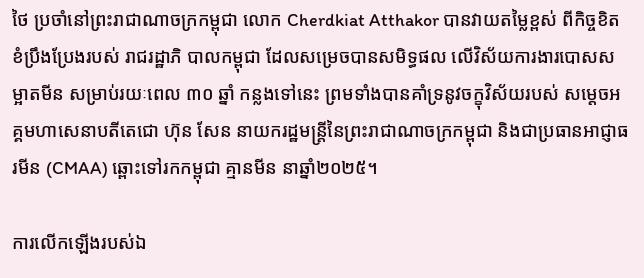ថៃ ប្រចាំនៅព្រះរាជាណាចក្រកម្ពុជា លោក Cherdkiat Atthakor បានវាយតម្លៃខ្ពស់ ពីកិច្ចខិតខំប្រឹងប្រែងរបស់ រាជរដ្ឋាភិ បាលកម្ពុជា ដែលសម្រេចបានសមិទ្ធផល លើវិស័យការងារបោសសម្អាតមីន សម្រាប់រយៈពេល ៣០ ឆ្នាំ កន្លងទៅនេះ ព្រមទាំងបានគាំទ្រនូវចក្ខុវិស័យរបស់ សម្តេចអគ្គមហាសេនាបតីតេជោ ហ៊ុន សែន នាយករដ្ឋមន្ត្រីនៃព្រះរាជាណាចក្រកម្ពុជា និងជាប្រធានអាជ្ញាធរមីន (CMAA) ឆ្ពោះទៅរកកម្ពុជា គ្មានមីន នាឆ្នាំ២០២៥។

ការលើកឡើងរបស់ឯ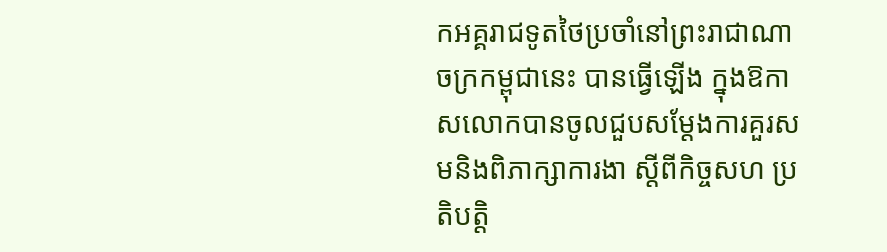កអគ្គរាជទូតថៃប្រចាំនៅព្រះរាជាណាចក្រកម្ពុជានេះ បានធ្វើឡើង ក្នុងឱកាសលោកបានចូលជួបសម្តែងការគួរសមនិងពិភាក្សាការងា ស្តីពីកិច្ចសហ ប្រតិបត្តិ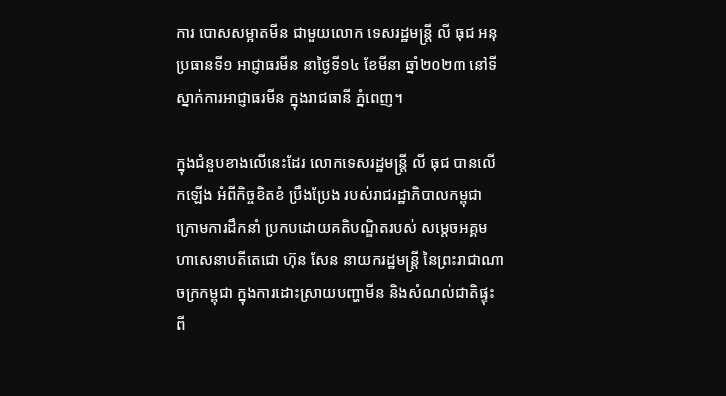ការ បោសសម្អាតមីន ជាមួយលោក ទេសរដ្ឋមន្រ្តី លី ធុជ អនុប្រធានទី១ អាជ្ញាធរមីន នាថ្ងៃទី១៤ ខែមីនា ឆ្នាំ២០២៣ នៅទីស្នាក់ការអាជ្ញាធរមីន ក្នុងរាជធានី ភ្នំពេញ។

ក្នុងជំនួបខាងលើនេះដែរ លោកទេសរដ្ឋមន្រ្តី លី ធុជ បានលើកឡើង អំពីកិច្ចខិតខំ ប្រឹងប្រែង របស់រាជរដ្ឋាភិបាលកម្ពុជា ក្រោមការដឹកនាំ ប្រកបដោយគតិបណ្ឌិតរបស់ សម្តេចអគ្គមហាសេនាបតីតេជោ ហ៊ុន សែន នាយករដ្ឋមន្រ្តី នៃព្រះរាជាណាចក្រកម្ពុជា ក្នុងការដោះស្រាយបញ្ហាមីន និងសំណល់ជាតិផ្ទុះពី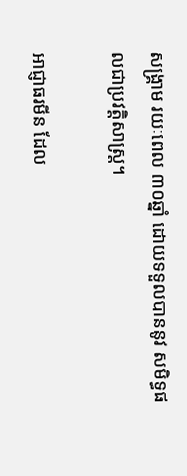សង្រ្គាម រយៈពេល ៣០ឆ្នាំ ដោយទទួលបាននូវ សមិទ្ធផលជាប្រវត្តិសាស្រ្ត។

អាជ្ញាធរមីន ដែល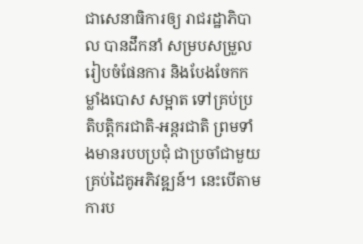ជាសេនាធិការឲ្យ រាជរដ្ឋាភិបាល បានដឹកនាំ សម្របសម្រួល រៀបចំផែនការ និងបែងចែកកម្លាំងបោស សម្អាត ទៅគ្រប់ប្រតិបត្តិករជាតិ-អន្តរជាតិ ព្រមទាំងមានរបបប្រជុំ ជាប្រចាំជាមួយ គ្រប់ដៃគូអភិវឌ្ឍន៍។ នេះបើតាមការប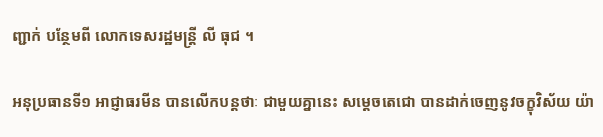ញ្ជាក់ បន្ថែមពី លោកទេសរដ្ឋមន្ត្រី លី ធុជ ។

អនុប្រធានទី១ អាជ្ញាធរមីន បានលើកបន្តថាៈ ជាមួយគ្នានេះ សម្តេចតេជោ បានដាក់ចេញនូវចក្ខុវិស័យ យ៉ា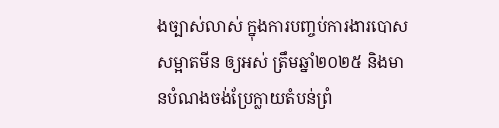ងច្បាស់លាស់ ក្នុងការបញ្ចប់ការងារបោសសម្អាតមីន ឲ្យអស់ ត្រឹមឆ្នាំ២០២៥ និងមានបំណងចង់ប្រែក្លាយតំបន់ព្រំ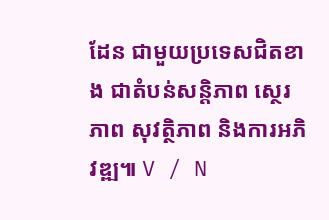ដែន ជាមួយប្រទេសជិតខាង ជាតំបន់សន្តិភាព ស្ថេរភាព សុវត្ថិភាព និងការអភិវឌ្ឍ៕ V / N